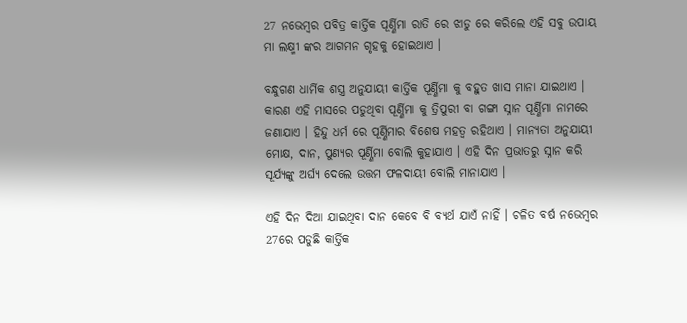27 ନଭେମ୍ବର ପବିତ୍ର କାର୍ତ୍ତିକ ପୂର୍ଣ୍ଣିମା ରାତି ରେ ଝାଡୁ ରେ କରିଲେ ଏହି ସବୁ ଉପାୟ ମା ଲକ୍ଷ୍ମୀ ଙ୍କର ଆଗମନ ଗୃହକୁ ହୋଇଥାଏ ।

ବନ୍ଧୁଗଣ ଧାର୍ମିକ ଶସ୍ତ୍ର ଅନୁଯାୟୀ କାର୍ତ୍ତିକ ପୂର୍ଣ୍ଣିମା କୁ ବହୁତ ଖାସ ମାନା ଯାଇଥାଏ । କାରଣ ଏହି ମାସରେ ପଡୁଥିବା ପୂର୍ଣ୍ଣିମା କୁ ତ୍ରିପୁରୀ ବା ଗଙ୍ଗା ସ୍ନାନ ପୂର୍ଣ୍ଣିମା ନାମରେ ଜଣାଯାଏ । ହିନ୍ଦୁ ଧର୍ମ ରେ ପୂର୍ଣ୍ଣିମାର ବିଶେଷ ମହତ୍ଵ ରହିଥାଏ । ମାନ୍ୟତା ଅନୁଯାୟୀ ମୋକ୍ଷ, ଦାନ, ପୁଣ୍ୟର ପୂର୍ଣ୍ଣିମା ବୋଲି କୁହାଯାଏ । ଏହି ଦିନ ପ୍ରଭାତରୁ ସ୍ନାନ କରି ସୂର୍ଯ୍ୟଙ୍କୁ ଅର୍ଘ୍ୟ ଦେଲେ ଉତ୍ତମ ଫଳଦାୟୀ ବୋଲି ମାନାଯାଏ ।

ଏହି ଦିନ ଦିଆ ଯାଇଥିବା ଦାନ କେବେ ବି ବ୍ୟର୍ଥ ଯାଏଁ ନାହିଁ । ଚଳିତ ବର୍ଷ ନଭେମ୍ବର 27ରେ ପଡୁଛି କାର୍ତ୍ତିକ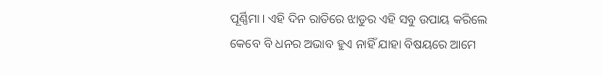ପୂର୍ଣ୍ଣିମା । ଏହି ଦିନ ରାତିରେ ଝାଡୁର ଏହି ସବୁ ଉପାୟ କରିଲେ କେବେ ବି ଧନର ଅଭାବ ହୁଏ ନାହିଁ ଯାହା ବିଷୟରେ ଆମେ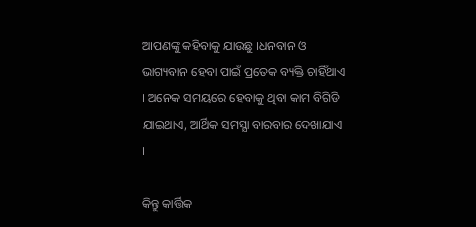ଆପଣଙ୍କୁ କହିବାକୁ ଯାଉଛୁ ।ଧନବାନ ଓ ଭାଗ୍ୟବାନ ହେବା ପାଇଁ ପ୍ରତେକ ବ୍ୟକ୍ତି ଚାହିଁଥାଏ । ଅନେକ ସମୟରେ ହେବାକୁ ଥିବା କାମ ବିଗିଡି ଯାଇଥାଏ, ଆର୍ଥିକ ସମସ୍ଯା ବାରବାର ଦେଖାଯାଏ ।

କିନ୍ତୁ କାର୍ତ୍ତିକ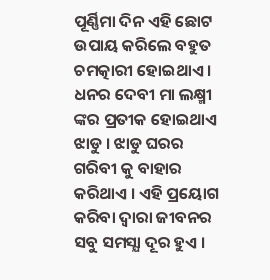ପୂର୍ଣ୍ଣିମା ଦିନ ଏହି ଛୋଟ ଉପାୟ କରିଲେ ବହୁତ ଚମତ୍କାରୀ ହୋଇଥାଏ । ଧନର ଦେବୀ ମା ଲକ୍ଷ୍ମୀ ଙ୍କର ପ୍ରତୀକ ହୋଇଥାଏ ଝାଡୁ । ଝାଡୁ ଘରର ଗରିବୀ କୁ ବାହାର କରିଥାଏ । ଏହି ପ୍ରୟୋଗ କରିବା ଦ୍ଵାରା ଜୀବନର ସବୁ ସମସ୍ଯା ଦୂର ହୁଏ ।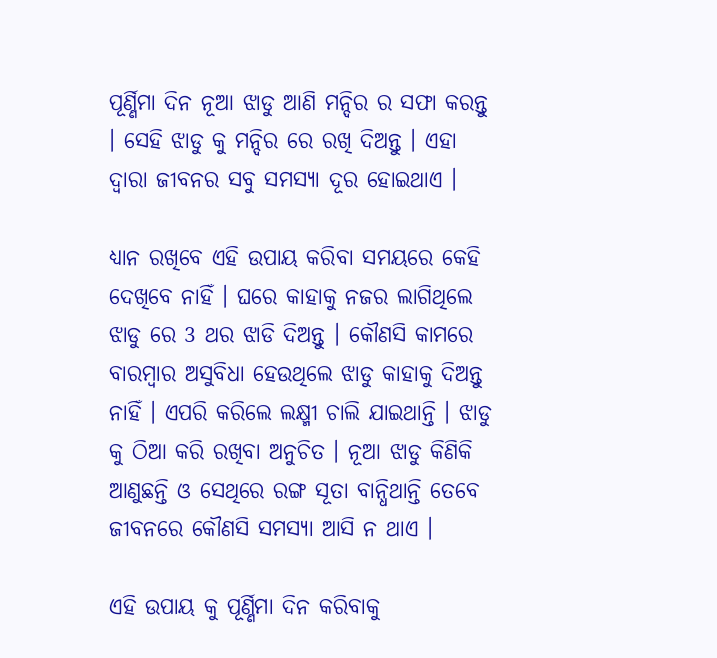ପୂର୍ଣ୍ଣିମା ଦିନ ନୂଆ ଝାଡୁ ଆଣି ମନ୍ଦିର ର ସଫା କରନ୍ତୁ । ସେହି ଝାଡୁ କୁ ମନ୍ଦିର ରେ ରଖି ଦିଅନ୍ତୁ । ଏହା ଦ୍ଵାରା ଜୀବନର ସବୁ ସମସ୍ଯା ଦୂର ହୋଇଥାଏ ।

ଧ୍ୟାନ ରଖିବେ ଏହି ଉପାୟ କରିବା ସମୟରେ କେହି ଦେଖିବେ ନାହିଁ । ଘରେ କାହାକୁ ନଜର ଲାଗିଥିଲେ ଝାଡୁ ରେ 3 ଥର ଝାଡି ଦିଅନ୍ତୁ । କୌଣସି କାମରେ ବାରମ୍ବାର ଅସୁବିଧା ହେଉଥିଲେ ଝାଡୁ କାହାକୁ ଦିଅନ୍ତୁ ନାହିଁ । ଏପରି କରିଲେ ଲକ୍ଷ୍ମୀ ଚାଲି ଯାଇଥାନ୍ତି । ଝାଡୁ କୁ ଠିଆ କରି ରଖିବା ଅନୁଚିତ । ନୂଆ ଝାଡୁ କିଣିକି ଆଣୁଛନ୍ତି ଓ ସେଥିରେ ରଙ୍ଗ ସୂତା ବାନ୍ଧିଥାନ୍ତି ତେବେ ଜୀବନରେ କୌଣସି ସମସ୍ଯା ଆସି ନ ଥାଏ ।

ଏହି ଉପାୟ କୁ ପୂର୍ଣ୍ଣିମା ଦିନ କରିବାକୁ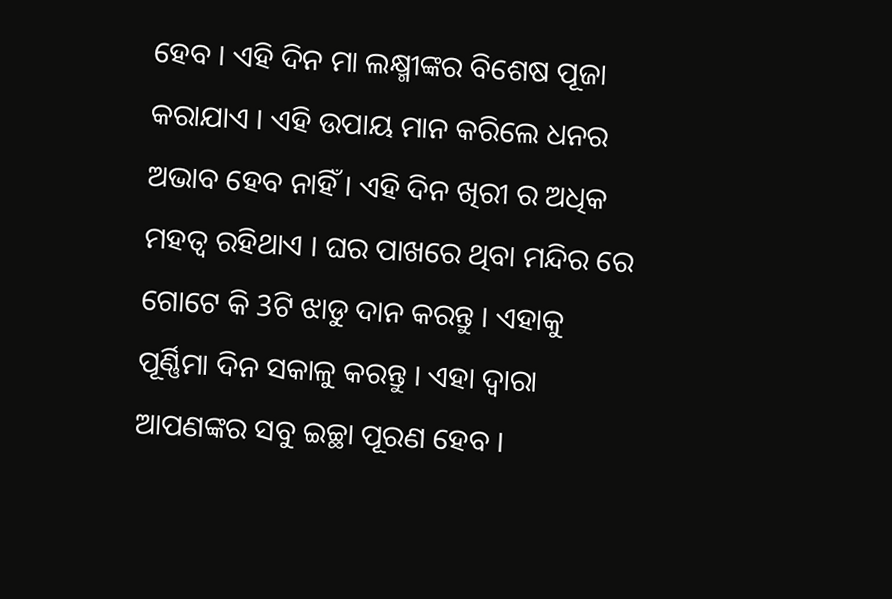ହେବ । ଏହି ଦିନ ମା ଲକ୍ଷ୍ମୀଙ୍କର ବିଶେଷ ପୂଜା କରାଯାଏ । ଏହି ଉପାୟ ମାନ କରିଲେ ଧନର ଅଭାବ ହେବ ନାହିଁ । ଏହି ଦିନ ଖିରୀ ର ଅଧିକ ମହତ୍ଵ ରହିଥାଏ । ଘର ପାଖରେ ଥିବା ମନ୍ଦିର ରେ ଗୋଟେ କି 3ଟି ଝାଡୁ ଦାନ କରନ୍ତୁ । ଏହାକୁ ପୂର୍ଣ୍ଣିମା ଦିନ ସକାଳୁ କରନ୍ତୁ । ଏହା ଦ୍ଵାରା ଆପଣଙ୍କର ସବୁ ଇଚ୍ଛା ପୂରଣ ହେବ ।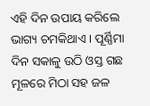ଏହି ଦିନ ଉପାୟ କରିଲେ ଭାଗ୍ୟ ଚମକିଥାଏ । ପୂର୍ଣ୍ଣିମା ଦିନ ସକାଳୁ ଉଠି ଓସ୍ତ ଗଛ ମୂଳରେ ମିଠା ସହ ଜଳ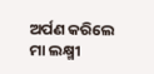ଅର୍ପଣ କରିଲେ ମା ଲକ୍ଷ୍ମୀ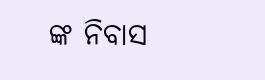ଙ୍କ ନିବାସ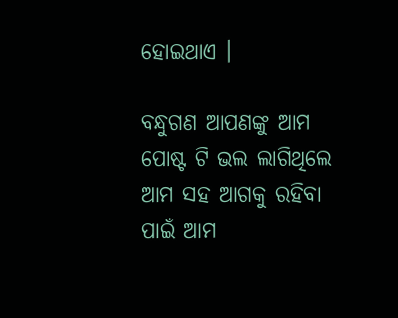ହୋଇଥାଏ ।

ବନ୍ଧୁଗଣ ଆପଣଙ୍କୁ ଆମ ପୋଷ୍ଟ ଟି ଭଲ ଲାଗିଥିଲେ ଆମ ସହ ଆଗକୁ ରହିବା ପାଇଁ ଆମ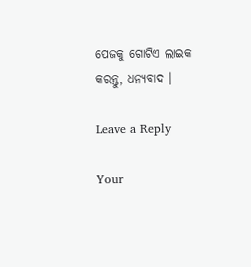ପେଜକୁ ଗୋଟିଏ ଲାଇକ କରନ୍ତୁ, ଧନ୍ୟବାଦ ।

Leave a Reply

Your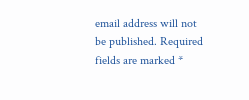email address will not be published. Required fields are marked *